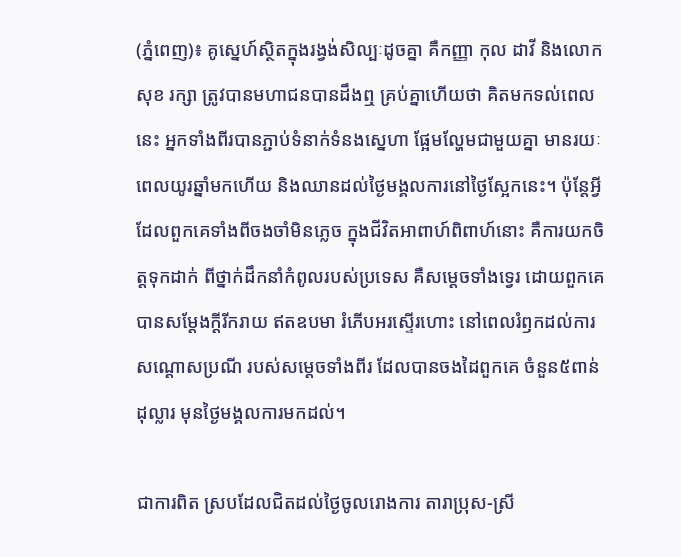(ភ្នំពេញ)៖ គូស្នេហ៍ស្ថិតក្នុងរង្វង់សិល្បៈដូចគ្នា គឺកញ្ញា កុល ដាវី និងលោក សុខ រក្សា ត្រូវបានមហាជនបានដឹងឮ គ្រប់គ្នាហើយថា គិតមកទល់ពេលនេះ អ្នកទាំងពីរបានភ្ជាប់ទំនាក់ទំនងស្នេហា ផ្អែមល្ហែមជាមួយគ្នា មានរយៈពេលយូរឆ្នាំមកហើយ និងឈានដល់ថ្ងៃមង្គលការនៅថ្ងៃស្អែកនេះ។ ប៉ុន្តែអ្វីដែលពួកគេទាំងពីចងចាំមិនភ្លេច ក្នុងជីវិតអាពាហ៍ពិពាហ៍នោះ គឺការយកចិត្តទុកដាក់ ពីថ្នាក់ដឹកនាំកំពូលរបស់ប្រទេស គឺសម្ដេចទាំងទ្វេរ ដោយពួកគេបានសម្ដែងក្ដីរីករាយ ឥតឧបមា រំភើបអរស្ទើរហោះ នៅពេលរំឭកដល់ការសណ្ដោសប្រណី របស់សម្ដេចទាំងពីរ ដែលបានចងដៃពួកគេ ចំនួន៥ពាន់ដុល្លារ មុនថ្ងៃមង្គលការមកដល់។

ជាការពិត ស្របដែលជិតដល់ថ្ងៃចូលរោងការ តារាប្រុស-ស្រី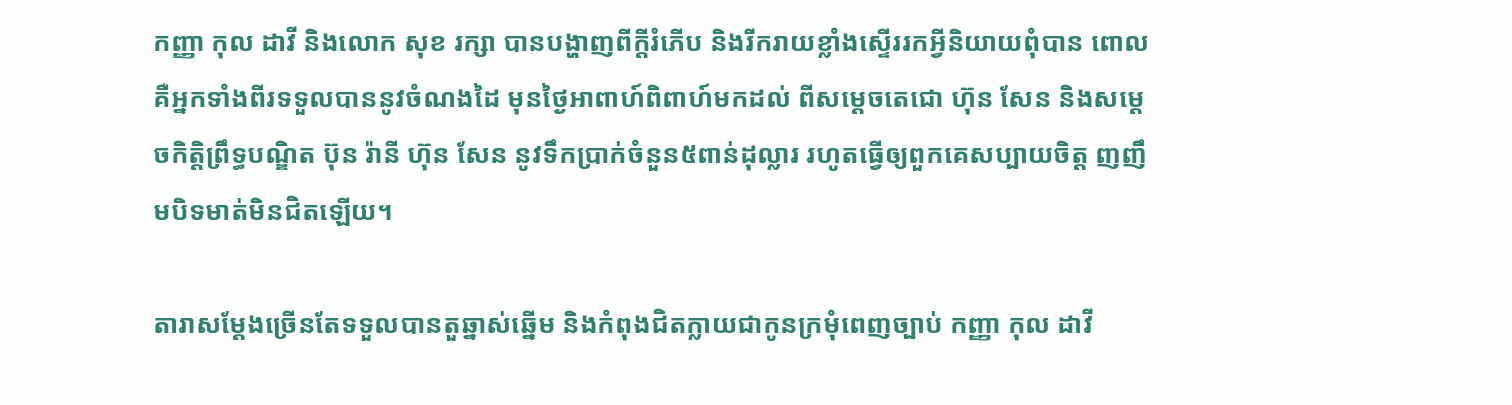កញ្ញា កុល ដាវី និងលោក សុខ រក្សា បានបង្ហាញពីក្តីរំភើប និងរីករាយខ្លាំងស្ទើររកអ្វីនិយាយពុំបាន ពោល គឺអ្នកទាំងពីរទទួលបាននូវចំណងដៃ មុនថ្ងៃអាពាហ៍ពិពាហ៍មកដល់ ពីសម្តេចតេជោ ហ៊ុន សែន និងសម្តេចកិត្តិព្រឹទ្ធបណ្ឌិត ប៊ុន រ៉ានី ហ៊ុន សែន នូវទឹកប្រាក់ចំនួន៥ពាន់ដុល្លារ រហូតធ្វើឲ្យពួកគេសប្បាយចិត្ត ញញឹមបិទមាត់មិនជិតឡើយ។

តារាសម្ដែងច្រើនតែទទួលបានតួឆ្នាស់ឆ្នើម និងកំពុងជិតក្លាយជាកូនក្រមុំពេញច្បាប់ កញ្ញា កុល ដាវី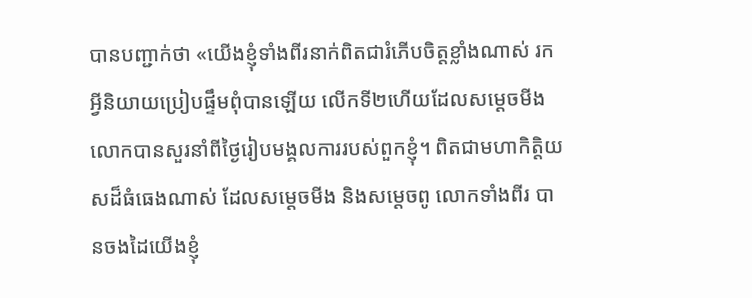បានបញ្ជាក់ថា «យើងខ្ញុំទាំងពីរនាក់ពិតជារំភើបចិត្តខ្លាំងណាស់ រកអ្វីនិយាយប្រៀបផ្ទឹមពុំបានឡើយ លើកទី២ហើយដែលសម្តេចមីង លោកបានសួរនាំពីថ្ងៃរៀបមង្គលការរបស់ពួកខ្ញុំ។ ពិតជាមហាកិត្តិយសដ៏ធំធេងណាស់ ដែលសម្តេចមីង និងសម្តេចពូ លោកទាំងពីរ បានចងដៃយើងខ្ញុំ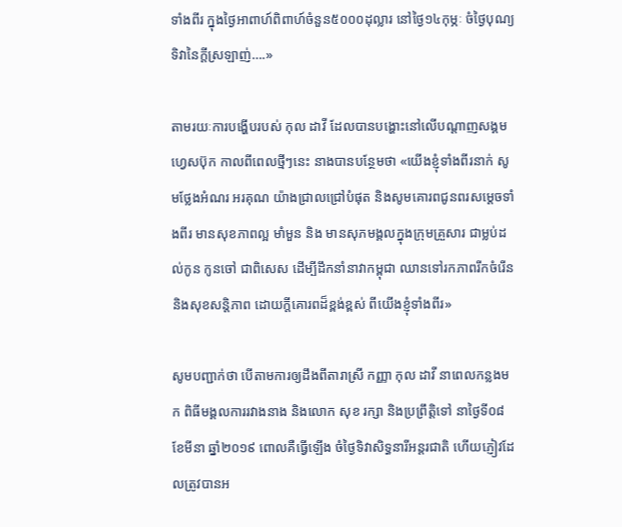ទាំងពីរ ក្នុងថ្ងៃអាពាហ៍ពិពាហ៍ចំនួន៥០០០ដុល្លារ នៅថ្ងៃ១៤កុម្ភៈ ចំថ្ងៃបុណ្យទិវានៃក្តីស្រឡាញ់….»

តាមរយៈការបង្ហើបរបស់ កុល ដាវី ដែលបានបង្ហោះនៅលើបណ្តាញសង្គមហ្វេសប៊ុក កាលពីពេលថ្មីៗនេះ នាងបានបន្ថែមថា «យើងខ្ញុំទាំងពីរនាក់ សូមថ្លែងអំណរ អរគុណ យ៉ាងជ្រាលជ្រៅបំផុត និងសូមគោរពជូនពរសម្តេចទាំងពីរ មានសុខភាពល្អ មាំមួន និង មានសុភមង្គលក្នុងក្រុមគ្រួសារ ជាម្លប់ដល់កូន កូនចៅ ជាពិសេស ដើម្បីដឹកនាំនាវាកម្ពុជា ឈានទៅរកភាពរីកចំរើន និងសុខសន្តិភាព ដោយក្តីគោរពដ៏ខ្ពង់ខ្ពស់ ពីយើងខ្ញុំទាំងពីរ»

សូមបញ្ជាក់ថា បើតាមការឲ្យដឹងពីតារាស្រី កញ្ញា កុល ដាវី នាពេលកន្លងមក ពិធីមង្គលការរវាងនាង និងលោក សុខ រក្សា និងប្រព្រឹត្តិទៅ នាថ្ងៃទី០៨ ខែមីនា ឆ្នាំ២០១៩ ពោលគឺធ្វើឡើង ចំថ្ងៃទិវាសិទ្ធនារីអន្តរជាតិ ហើយភ្ញៀវដែលត្រូវបានអ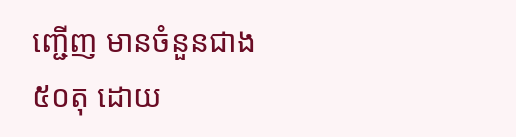ញ្ជើញ មានចំនួនជាង៥០តុ ដោយ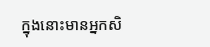ក្នុងនោះមានអ្នកសិ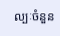ល្បៈចំនួន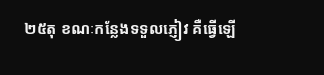២៥តុ ខណៈកន្លែងទទួលភ្ញៀវ គឺធ្វើឡើ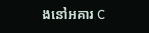ងនៅអគារ C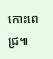កោះពេជ្រ៕